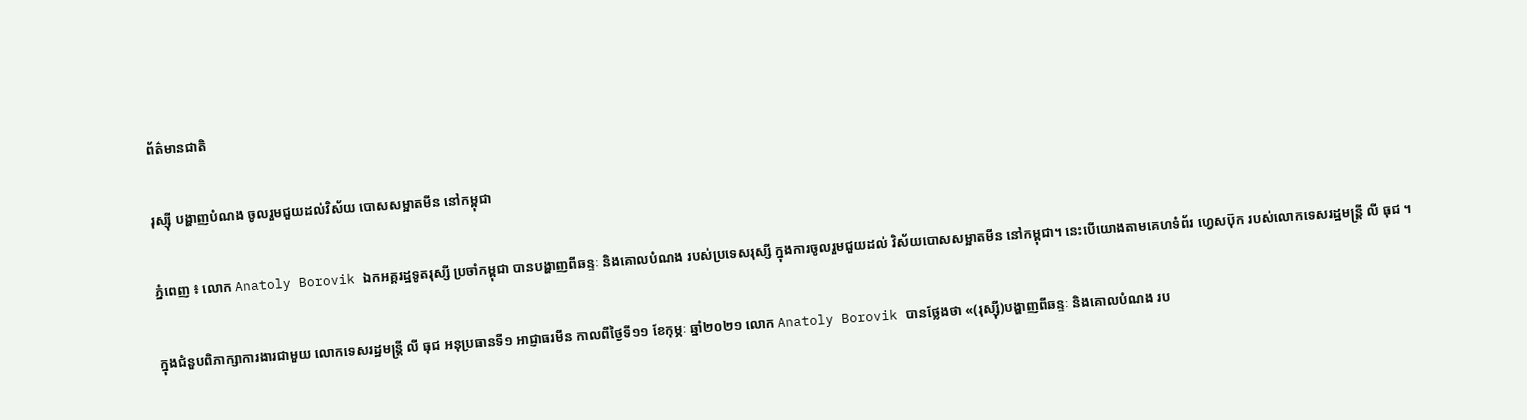ព័ត៌មានជាតិ

រុស្ស៊ី បង្ហាញបំណង ចូលរួមជួយដល់វិស័យ បោសសម្អាតមីន នៅកម្ពុជា

ភ្នំពេញ ៖ លោក Anatoly Borovik ឯកអគ្គរដ្ឋទូតរុស្សី ប្រចាំកម្ពុជា បានបង្ហាញពីឆន្ទៈ និងគោលបំណង របស់ប្រទេសរុស្សី ក្នុងការចូលរួមជួយដល់ វិស័យបោសសម្អាតមីន នៅកម្ពុជា។ នេះបើយោងតាមគេហទំព័រ ហ្វេសប៊ុក របស់លោកទេសរដ្ឋមន្រ្តី លី ធុជ ។

ក្នុងជំនួបពិភាក្សាការងារជាមួយ លោកទេសរដ្ឋមន្រ្តី លី ធុជ អនុប្រធានទី១ អាជ្ញាធរមីន កាលពីថ្ងៃទី១១ ខែកុម្ភៈ ឆ្នាំ២០២១ លោក Anatoly Borovik បានថ្លែងថា «(រុស្ស៊ី)បង្ហាញពីឆន្ទៈ និងគោលបំណង រប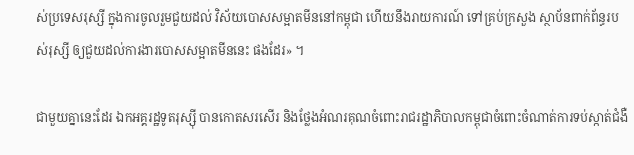ស់ប្រទេសរុស្សី ក្នុងការចូលរួមជួយដល់ វិស័យបោសសម្អាតមីននៅកម្ពុជា ហើយនឹងរាយការណ៍ ទៅគ្រប់ក្រសួង ស្ថាប័នពាក់ព័ន្ធរបស់រុស្សី ឲ្យជួយដល់ការងារបោសសម្អាតមីននេះ ផងដែរ» ។

ជាមួយគ្នានេះដែរ ឯកអគ្គរដ្ឋទូតរុស្ស៊ី បានកោតសរសើរ និងថ្លែងអំណរគុណចំពោះរាជរដ្ឋាភិបាលកម្ពុជាចំពោះចំណាត់ការទប់ស្កាត់ជំងឺ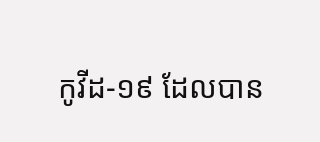កូវីដ-១៩ ដែលបាន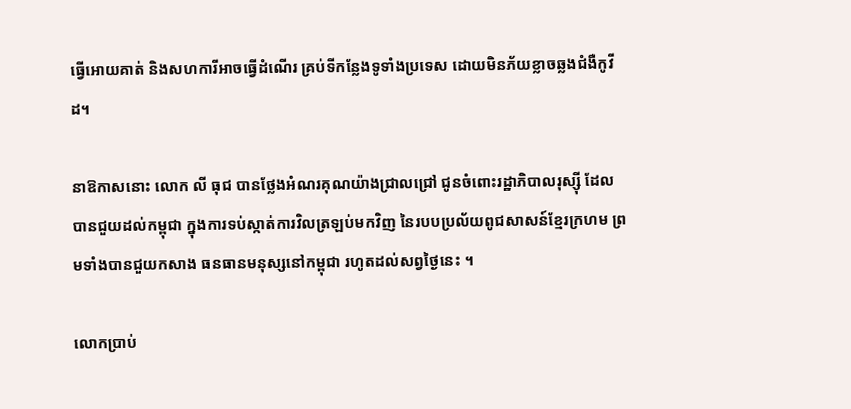ធ្វើអោយគាត់ និងសហការីអាចធ្វើដំណើរ គ្រប់ទីកន្លែងទូទាំងប្រទេស ដោយមិនភ័យខ្លាចឆ្លងជំងឺកូវីដ។

នាឱកាសនោះ លោក លី ធុជ បានថ្លែងអំណរគុណយ៉ាងជ្រាលជ្រៅ ជូនចំពោះរដ្ឋាភិបាលរុស្ស៊ី ដែលបានជួយដល់កម្ពុជា ក្នុងការទប់ស្កាត់ការវិលត្រឡប់មកវិញ នៃរបបប្រល័យពូជសាសន៍ខ្មែរក្រហម ព្រមទាំងបានជួយកសាង ធនធានមនុស្សនៅកម្ពុជា រហូតដល់សព្វថ្ងៃនេះ ។

លោកប្រាប់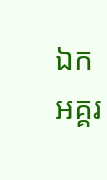ឯកអគ្គរ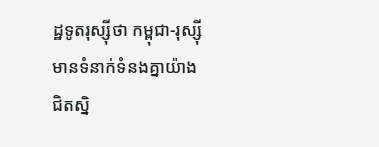ដ្ឋទូតរុស្ស៊ីថា កម្ពុជា-រុស្ស៊ីមានទំនាក់ទំនងគ្នាយ៉ាងជិតស្និ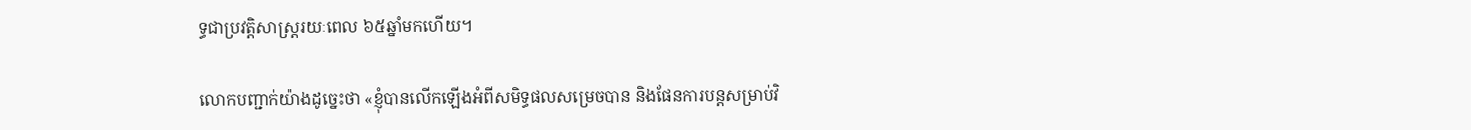ទ្ធជាប្រវត្តិសាស្ត្ររយៈពេល ៦៥ឆ្នាំមកហើយ។

លោកបញ្ជាក់យ៉ាងដូច្នេះថា «ខ្ញុំបានលើកឡើងអំពីសមិទ្ធផលសម្រេចបាន និងផែនការបន្តសម្រាប់វិ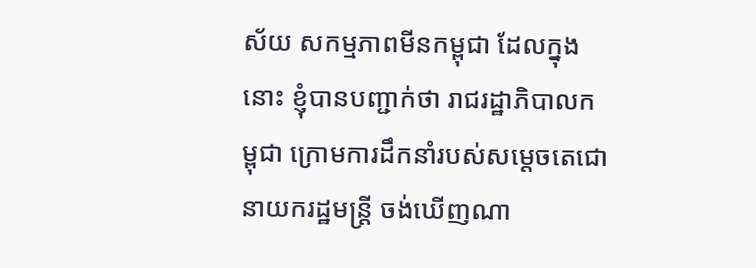ស័យ សកម្មភាពមីនកម្ពុជា ដែលក្នុងនោះ ខ្ញុំបានបញ្ជាក់ថា រាជរដ្ឋាភិបាលកម្ពុជា ក្រោមការដឹកនាំរបស់សម្ដេចតេជោ នាយករដ្ឋមន្ត្រី ចង់ឃើញណា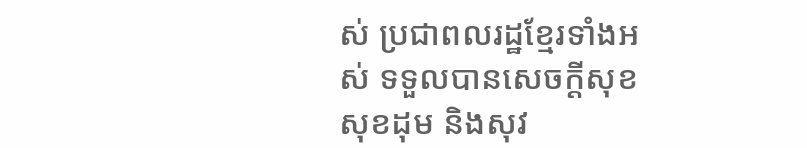ស់ ប្រជាពលរដ្ឋខ្មែរទាំងអស់ ទទួលបានសេចក្ដីសុខ សុខដុម និងសុវ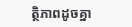ត្ថិភាពដូចគ្នា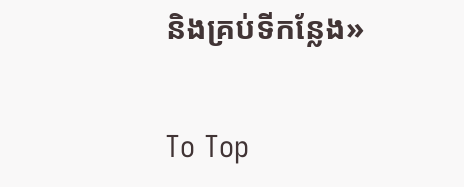និងគ្រប់ទីកន្លែង»

To Top